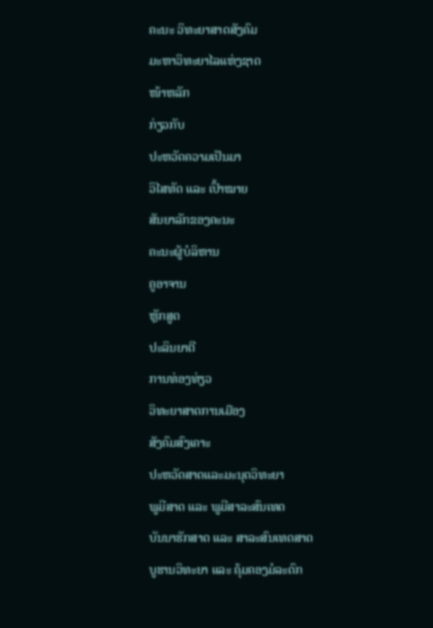ຄະນະ ວິທະຍາສາດສັງຄົມ
ມະຫາວິທະຍາໄລແຫ່ງຊາດ
ໜ້າຫລັກ
ກ່ຽວກັບ
ປະຫວັດຄວາມເປັນມາ
ວິໄສທັດ ແລະ ເປົ້າໝາຍ
ສັນຍາລັກຂອງຄະນະ
ຄະນະຜູ້ບໍລິຫານ
ຄູອາຈານ
ຫຼັກສູດ
ປະລິນຍາຕີ
ການທ່ອງທ່ຽວ
ວິທະຍາສາດການເມືອງ
ສັງຄົມສົງເຄາະ
ປະຫວັດສາດແລະມະນຸດວິທະຍາ
ພູມີສາດ ແລະ ພູມີສາລະສົນເທດ
ບັນນາຮັກສາດ ແລະ ສາລະສົນເທດສາດ
ບູຮານວິທະຍາ ແລະ ຄຸ້ມຄອງມໍລະດົກ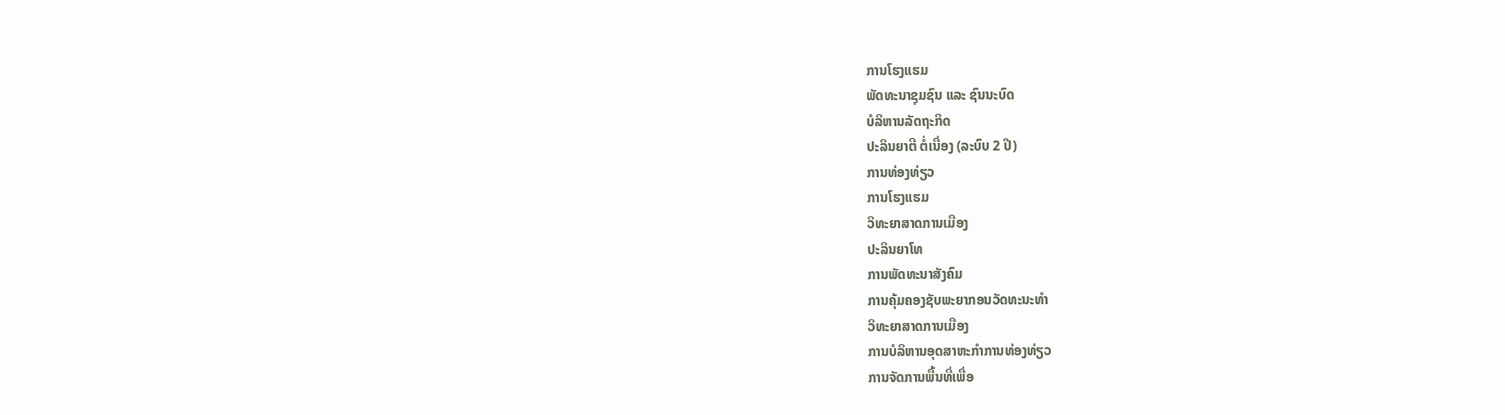ການໂຮງແຮມ
ພັດທະນາຊຸມຊົນ ແລະ ຊົນນະບົດ
ບໍລິຫານລັດຖະກິດ
ປະລິນຍາຕີ ຕໍ່ເນື່ອງ (ລະບົບ 2 ປີ)
ການທ່ອງທ່ຽວ
ການໂຮງແຮມ
ວິທະຍາສາດການເມືອງ
ປະລິນຍາໂທ
ການພັດທະນາສັງຄົມ
ການຄຸ້ມຄອງຊັບພະຍາກອນວັດທະນະທໍາ
ວິທະຍາສາດການເມືອງ
ການບໍລິຫານອຸດສາຫະກໍາການທ່ອງທ່ຽວ
ການຈັດການພື້ນທີ່ເພື່ອ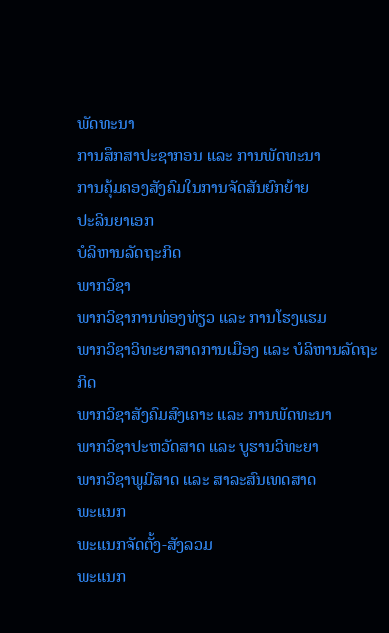ພັດທະນາ
ການສຶກສາປະຊາກອນ ແລະ ການພັດທະນາ
ການຄຸ້ມຄອງສັງຄົມໃນການຈັດສັນຍົກຍ້າຍ
ປະລິນຍາເອກ
ບໍລິຫານລັດຖະກິດ
ພາກວິຊາ
ພາກວິຊາການທ່ອງທ່ຽວ ແລະ ການໂຮງແຮມ
ພາກວິຊາວິທະຍາສາດການເມືອງ ແລະ ບໍລິຫານລັດຖະກິດ
ພາກວິຊາສັງຄົມສົງເຄາະ ແລະ ການພັດທະນາ
ພາກວິຊາປະຫວັດສາດ ແລະ ບູຮານວິທະຍາ
ພາກວິຊາພູມີສາດ ແລະ ສາລະສົນເທດສາດ
ພະແນກ
ພະແນກຈັດຕັ້ງ-ສັງລວມ
ພະແນກ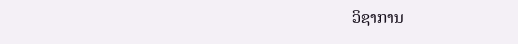ວິຊາການ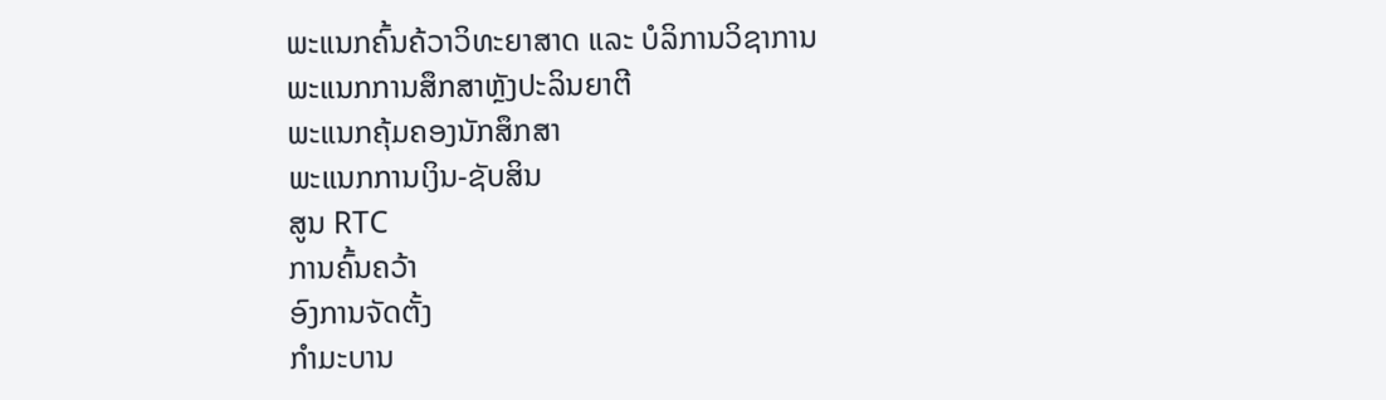ພະແນກຄົ້ນຄ້ວາວິທະຍາສາດ ແລະ ບໍລິການວິຊາການ
ພະແນກການສຶກສາຫຼັງປະລິນຍາຕີ
ພະແນກຄຸ້ມຄອງນັກສຶກສາ
ພະແນກການເງິນ-ຊັບສິນ
ສູນ RTC
ການຄົ້ນຄວ້າ
ອົງການຈັດຕັ້ງ
ກຳມະບານ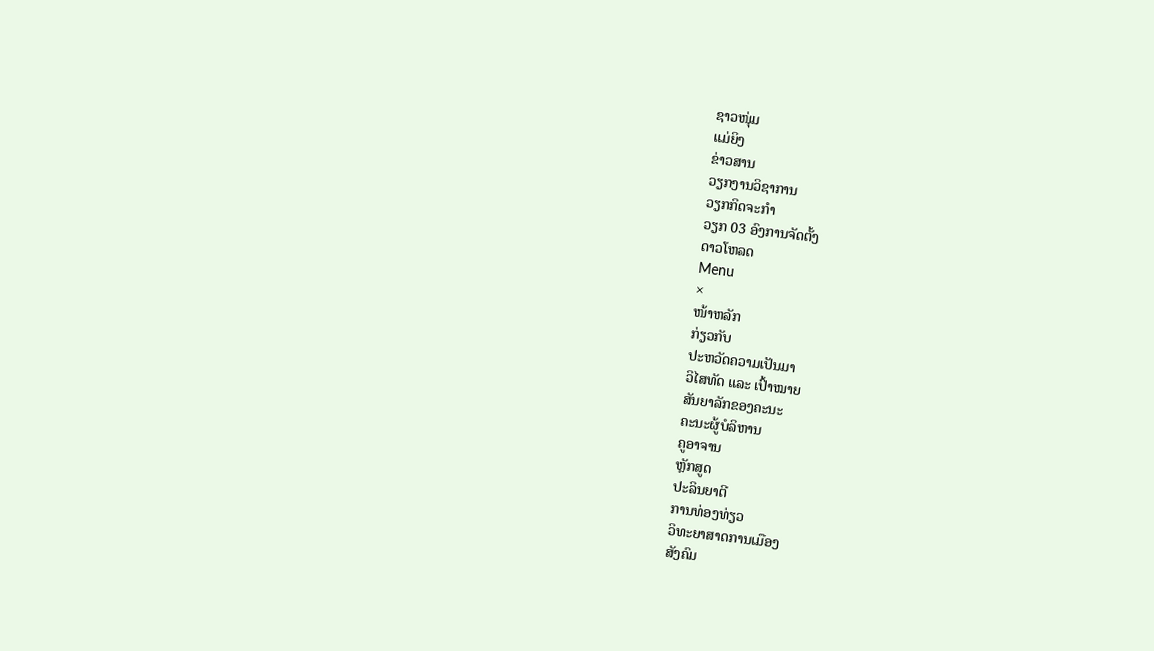ຊາວໜຸ່ມ
ແມ່ຍິງ
ຂ່າວສານ
ວຽກງານວິຊາການ
ວຽກກິດຈະກຳ
ວຽກ 03 ອົງການຈັດຕັ້ງ
ດາວໂຫລດ
Menu
×
ໜ້າຫລັກ
ກ່ຽວກັບ
ປະຫວັດຄວາມເປັນມາ
ວິໄສທັດ ແລະ ເປົ້າໝາຍ
ສັນຍາລັກຂອງຄະນະ
ຄະນະຜູ້ບໍລິຫານ
ຄູອາຈານ
ຫຼັກສູດ
ປະລິນຍາຕີ
ການທ່ອງທ່ຽວ
ວິທະຍາສາດການເມືອງ
ສັງຄົມ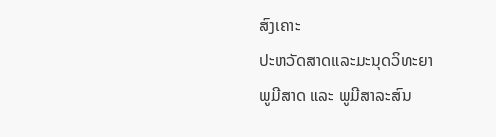ສົງເຄາະ
ປະຫວັດສາດແລະມະນຸດວິທະຍາ
ພູມີສາດ ແລະ ພູມີສາລະສົນ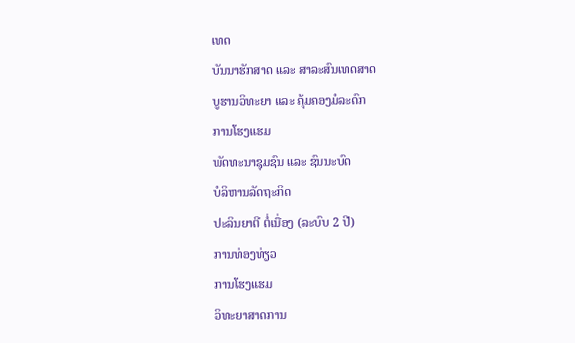ເທດ
ບັນນາຮັກສາດ ແລະ ສາລະສົນເທດສາດ
ບູຮານວິທະຍາ ແລະ ຄຸ້ມຄອງມໍລະດົກ
ການໂຮງແຮມ
ພັດທະນາຊຸມຊົນ ແລະ ຊົນນະບົດ
ບໍລິຫານລັດຖະກິດ
ປະລິນຍາຕີ ຕໍ່ເນື່ອງ (ລະບົບ 2 ປີ)
ການທ່ອງທ່ຽວ
ການໂຮງແຮມ
ວິທະຍາສາດການ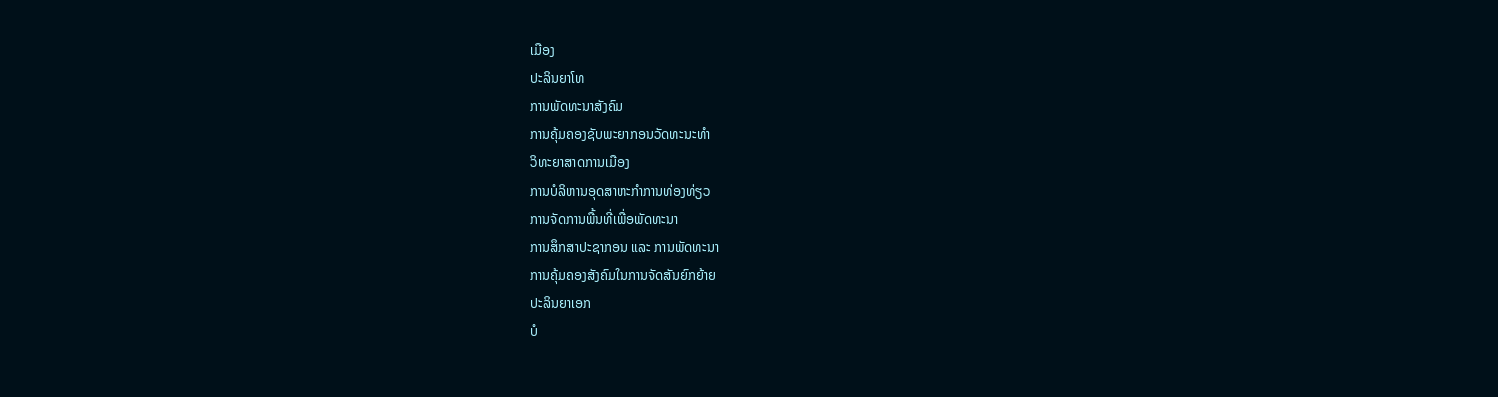ເມືອງ
ປະລິນຍາໂທ
ການພັດທະນາສັງຄົມ
ການຄຸ້ມຄອງຊັບພະຍາກອນວັດທະນະທໍາ
ວິທະຍາສາດການເມືອງ
ການບໍລິຫານອຸດສາຫະກໍາການທ່ອງທ່ຽວ
ການຈັດການພື້ນທີ່ເພື່ອພັດທະນາ
ການສຶກສາປະຊາກອນ ແລະ ການພັດທະນາ
ການຄຸ້ມຄອງສັງຄົມໃນການຈັດສັນຍົກຍ້າຍ
ປະລິນຍາເອກ
ບໍ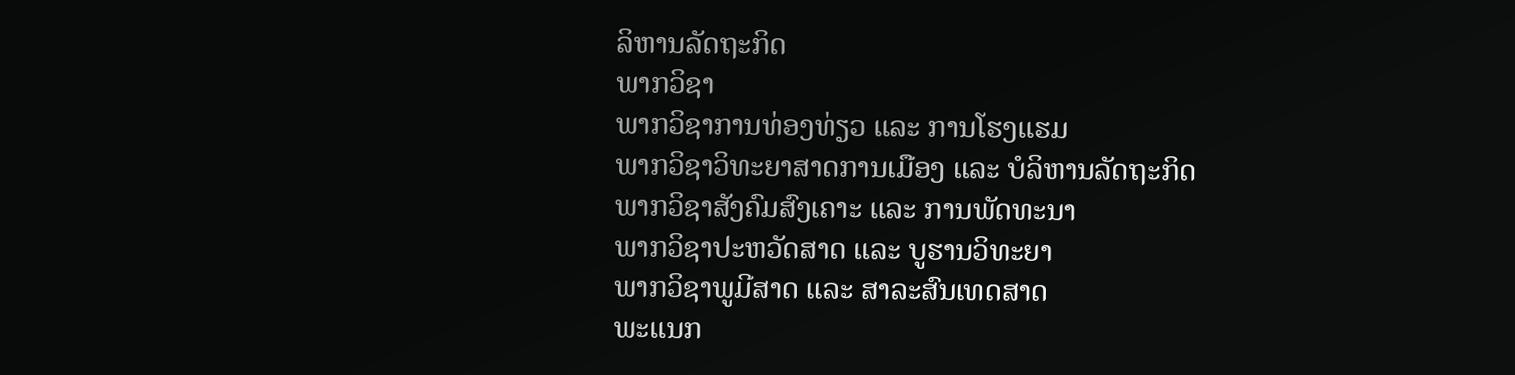ລິຫານລັດຖະກິດ
ພາກວິຊາ
ພາກວິຊາການທ່ອງທ່ຽວ ແລະ ການໂຮງແຮມ
ພາກວິຊາວິທະຍາສາດການເມືອງ ແລະ ບໍລິຫານລັດຖະກິດ
ພາກວິຊາສັງຄົມສົງເຄາະ ແລະ ການພັດທະນາ
ພາກວິຊາປະຫວັດສາດ ແລະ ບູຮານວິທະຍາ
ພາກວິຊາພູມີສາດ ແລະ ສາລະສົນເທດສາດ
ພະແນກ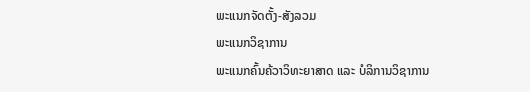ພະແນກຈັດຕັ້ງ-ສັງລວມ
ພະແນກວິຊາການ
ພະແນກຄົ້ນຄ້ວາວິທະຍາສາດ ແລະ ບໍລິການວິຊາການ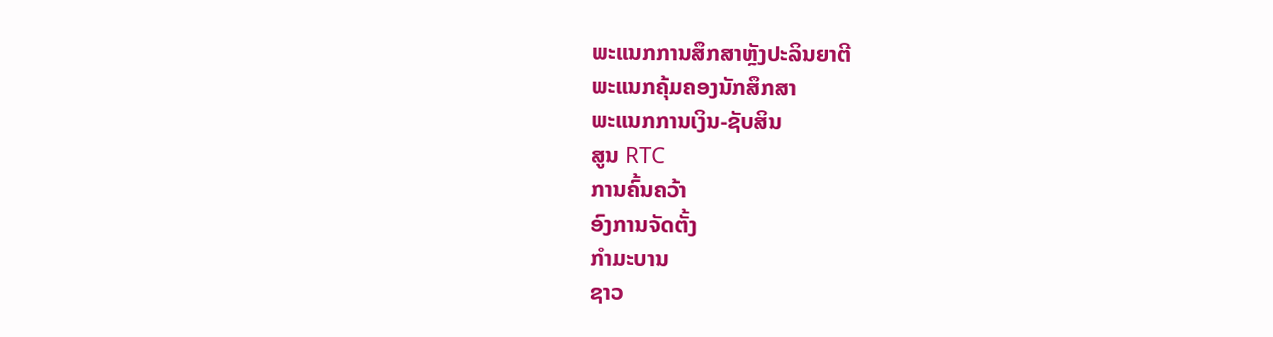ພະແນກການສຶກສາຫຼັງປະລິນຍາຕີ
ພະແນກຄຸ້ມຄອງນັກສຶກສາ
ພະແນກການເງິນ-ຊັບສິນ
ສູນ RTC
ການຄົ້ນຄວ້າ
ອົງການຈັດຕັ້ງ
ກຳມະບານ
ຊາວ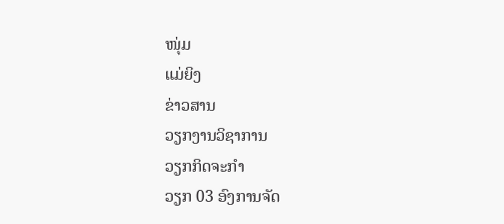ໜຸ່ມ
ແມ່ຍິງ
ຂ່າວສານ
ວຽກງານວິຊາການ
ວຽກກິດຈະກຳ
ວຽກ 03 ອົງການຈັດ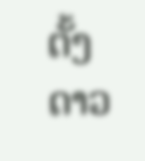ຕັ້ງ
ດາວ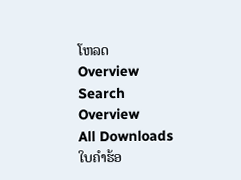ໂຫລດ
Overview
Search
Overview
All Downloads
ໃບຄຳຮ້ອ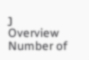ງ
Overview
Number of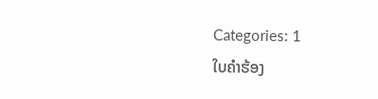Categories: 1
ໃບຄຳຮ້ອງ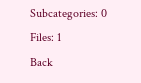Subcategories: 0
Files: 1
Back